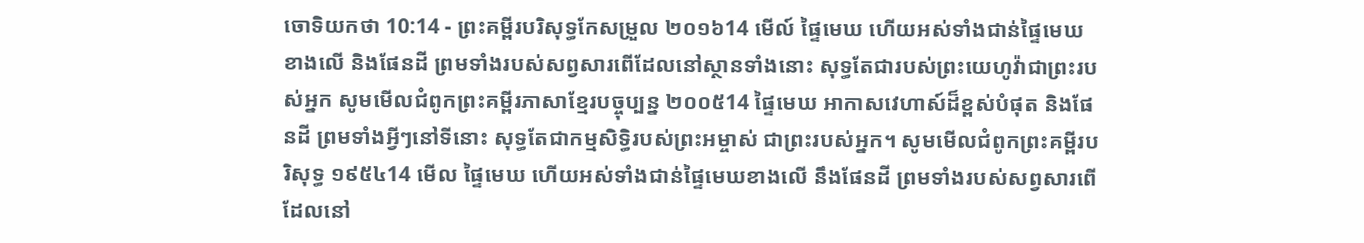ចោទិយកថា 10:14 - ព្រះគម្ពីរបរិសុទ្ធកែសម្រួល ២០១៦14 មើល៍ ផ្ទៃមេឃ ហើយអស់ទាំងជាន់ផ្ទៃមេឃខាងលើ និងផែនដី ព្រមទាំងរបស់សព្វសារពើដែលនៅស្ថានទាំងនោះ សុទ្ធតែជារបស់ព្រះយេហូវ៉ាជាព្រះរបស់អ្នក សូមមើលជំពូកព្រះគម្ពីរភាសាខ្មែរបច្ចុប្បន្ន ២០០៥14 ផ្ទៃមេឃ អាកាសវេហាស៍ដ៏ខ្ពស់បំផុត និងផែនដី ព្រមទាំងអ្វីៗនៅទីនោះ សុទ្ធតែជាកម្មសិទ្ធិរបស់ព្រះអម្ចាស់ ជាព្រះរបស់អ្នក។ សូមមើលជំពូកព្រះគម្ពីរបរិសុទ្ធ ១៩៥៤14 មើល ផ្ទៃមេឃ ហើយអស់ទាំងជាន់ផ្ទៃមេឃខាងលើ នឹងផែនដី ព្រមទាំងរបស់សព្វសារពើ ដែលនៅ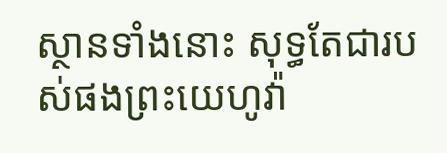ស្ថានទាំងនោះ សុទ្ធតែជារបស់ផងព្រះយេហូវ៉ា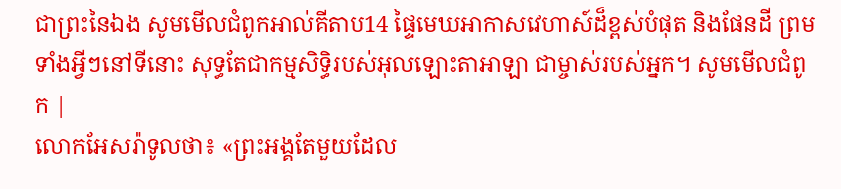ជាព្រះនៃឯង សូមមើលជំពូកអាល់គីតាប14 ផ្ទៃមេឃអាកាសវេហាស៍ដ៏ខ្ពស់បំផុត និងផែនដី ព្រមទាំងអ្វីៗនៅទីនោះ សុទ្ធតែជាកម្មសិទ្ធិរបស់អុលឡោះតាអាឡា ជាម្ចាស់របស់អ្នក។ សូមមើលជំពូក |
លោកអែសរ៉ាទូលថា៖ «ព្រះអង្គតែមួយដែល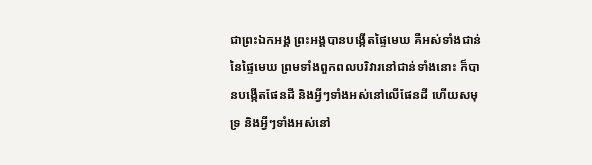ជាព្រះឯកអង្គ ព្រះអង្គបានបង្កើតផ្ទៃមេឃ គឺអស់ទាំងជាន់នៃផ្ទៃមេឃ ព្រមទាំងពួកពលបរិវារនៅជាន់ទាំងនោះ ក៏បានបង្កើតផែនដី និងអ្វីៗទាំងអស់នៅលើផែនដី ហើយសមុទ្រ និងអ្វីៗទាំងអស់នៅ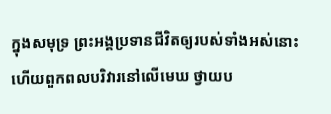ក្នុងសមុទ្រ ព្រះអង្គប្រទានជីវិតឲ្យរបស់ទាំងអស់នោះ ហើយពួកពលបរិវារនៅលើមេឃ ថ្វាយប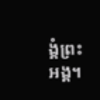ង្គំព្រះអង្គ។